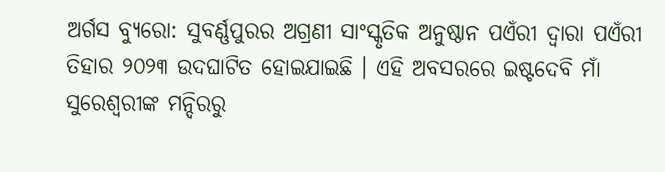ଅର୍ଗସ ବ୍ୟୁରୋ: ସୁବର୍ଣ୍ଣପୁରର ଅଗ୍ରଣୀ ସାଂସ୍କୃତିକ ଅନୁଷ୍ଠାନ ପଏଁରୀ ଦ୍ବାରା ପଏଁରୀ ତିହାର ୨୦୨୩ ଉଦଘାଟିତ ହୋଇଯାଇଛି । ଏହି ଅବସରରେ ଇଷ୍ଟଦେବି ମାଁ ସୁରେଶ୍ବରୀଙ୍କ ମନ୍ଦିରରୁ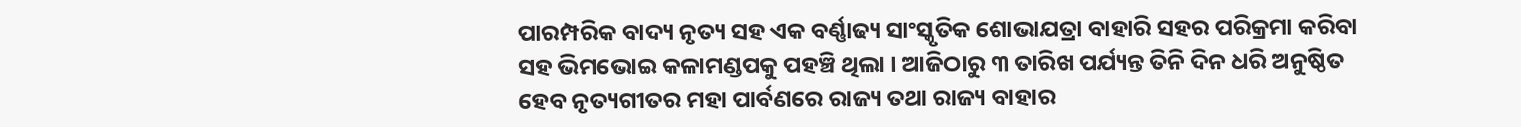ପାରମ୍ପରିକ ବାଦ୍ୟ ନୃତ୍ୟ ସହ ଏକ ବର୍ଣ୍ଣାଢ୍ୟ ସାଂସ୍କୃତିକ ଶୋଭାଯତ୍ରା ବାହାରି ସହର ପରିକ୍ରମା କରିବା ସହ ଭିମଭୋଇ କଳାମଣ୍ଡପକୁ ପହଞ୍ଚି ଥିଲା । ଆଜିଠାରୁ ୩ ତାରିଖ ପର୍ଯ୍ୟନ୍ତ ତିନି ଦିନ ଧରି ଅନୁଷ୍ଠିତ ହେବ ନୃତ୍ୟଗୀତର ମହା ପାର୍ବଣରେ ରାଜ୍ୟ ତଥା ରାଜ୍ୟ ବାହାର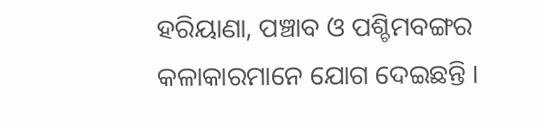ହରିୟାଣା, ପଞ୍ଚାବ ଓ ପଶ୍ଚିମବଙ୍ଗର କଳାକାରମାନେ ଯୋଗ ଦେଇଛନ୍ତି ।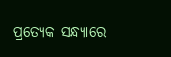ପ୍ରତ୍ୟେକ ସନ୍ଧ୍ୟାରେ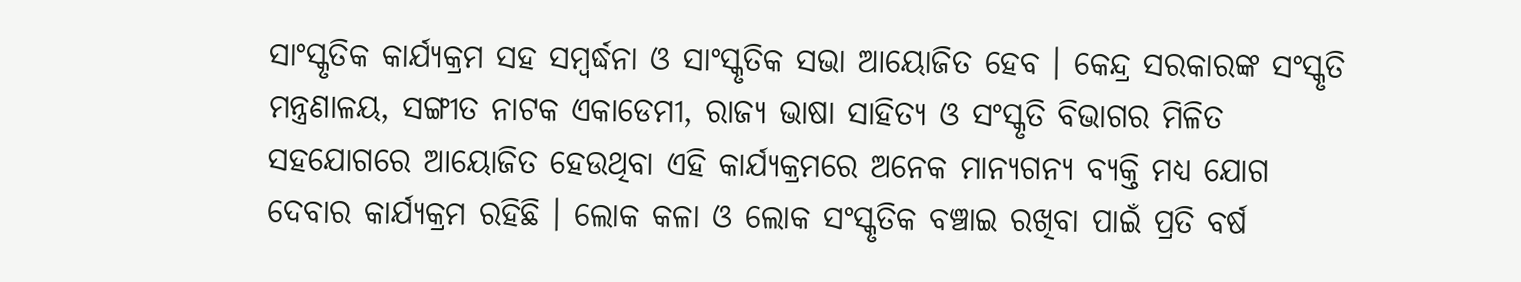ସାଂସ୍କୃତିକ କାର୍ଯ୍ୟକ୍ରମ ସହ ସମ୍ବର୍ଦ୍ଧନା ଓ ସାଂସ୍କୃତିକ ସଭା ଆୟୋଜିତ ହେବ । କେନ୍ଦ୍ର ସରକାରଙ୍କ ସଂସ୍କୃତି ମନ୍ତ୍ରଣାଳୟ, ସଙ୍ଗୀତ ନାଟକ ଏକାଡେମୀ, ରାଜ୍ୟ ଭାଷା ସାହିତ୍ୟ ଓ ସଂସ୍କୃତି ବିଭାଗର ମିଳିତ ସହଯୋଗରେ ଆୟୋଜିତ ହେଉଥିବା ଏହି କାର୍ଯ୍ୟକ୍ରମରେ ଅନେକ ମାନ୍ୟଗନ୍ୟ ବ୍ୟକ୍ତି ମଧ୍ୟ ଯୋଗ ଦେବାର କାର୍ଯ୍ୟକ୍ରମ ରହିଛି । ଲୋକ କଳା ଓ ଲୋକ ସଂସ୍କୃତିକ ବଞ୍ଚାଇ ରଖିବା ପାଇଁ ପ୍ରତି ବର୍ଷ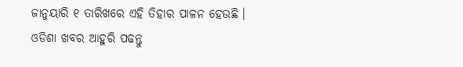ଜାନୁୟାରି ୧ ତାରିଖରେ ଏହି ତିହାର ପାଳନ ହେଉଛି ।
ଓଡିଶା ଖବର ଆହୁରି ପଢନ୍ତୁ